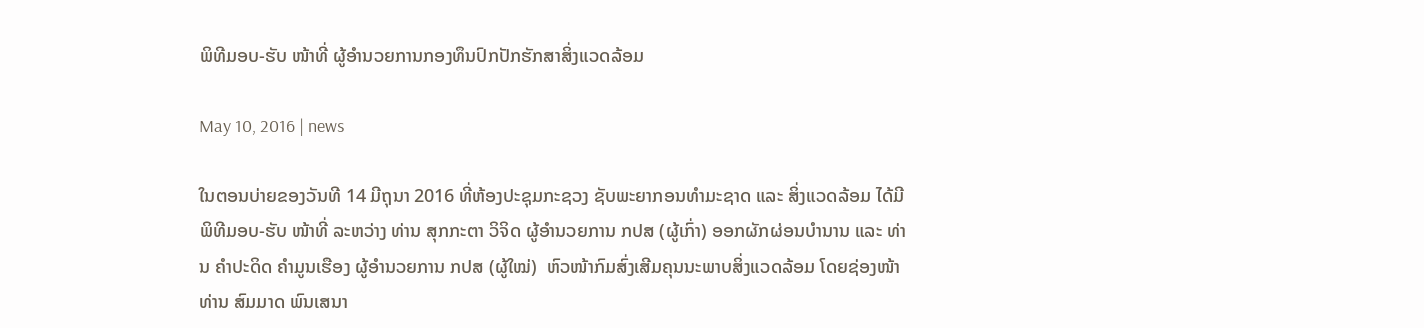ພິທີມອບ-ຮັບ ໜ້າທີ່ ຜູ້ອໍານວຍການກອງທຶນປົກປັກຮັກສາສິ່ງແວດລ້ອມ

May 10, 2016 | news

ໃນຕອນບ່າຍຂອງວັນທີ 14 ມີຖຸນາ 2016 ທີ່ຫ້ອງປະຊຸມກະຊວງ ຊັບພະຍາກອນທໍາມະຊາດ ແລະ ສິ່ງແວດລ້ອມ ໄດ້ມີພິທີມອບ-ຮັບ ໜ້າທີ່ ລະຫວ່າງ ທ່ານ ສຸກກະຕາ ວິຈິດ ຜູ້ອໍານວຍການ ກປສ (ຜູ້ເກົ່າ) ອອກຜັກຜ່ອນບໍານານ ແລະ ທ່ານ ຄໍາປະດິດ ຄໍາມູນເຮືອງ ຜູ້ອໍານວຍການ ກປສ (ຜູ້ໃໝ່)  ຫົວໜ້າກົມສົ່ງເສີມຄຸນນະພາບສິ່ງແວດລ້ອມ ໂດຍຊ່ອງໜ້າທ່ານ ສົມມາດ ພົນເສນາ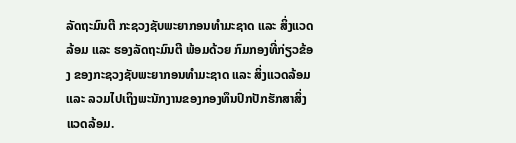ລັດຖະມົນຕີ ກະຊວງຊັບພະຍາກອນທໍາມະຊາດ ແລະ ສິ່ງແວດລ້ອມ ແລະ ຮອງລັດຖະມົນຕີ ພ້ອມດ້ວຍ ກົມກອງທີ່ກ່ຽວຂ້ອງ ຂອງກະຊວງຊັບພະຍາກອນທໍາມະຊາດ ແລະ ສິ່ງແວດລ້ອມ ແລະ ລວມໄປເຖິງພະນັກງານຂອງກອງທຶນປົກປັກຮັກສາສິ່ງແວດລ້ອມ.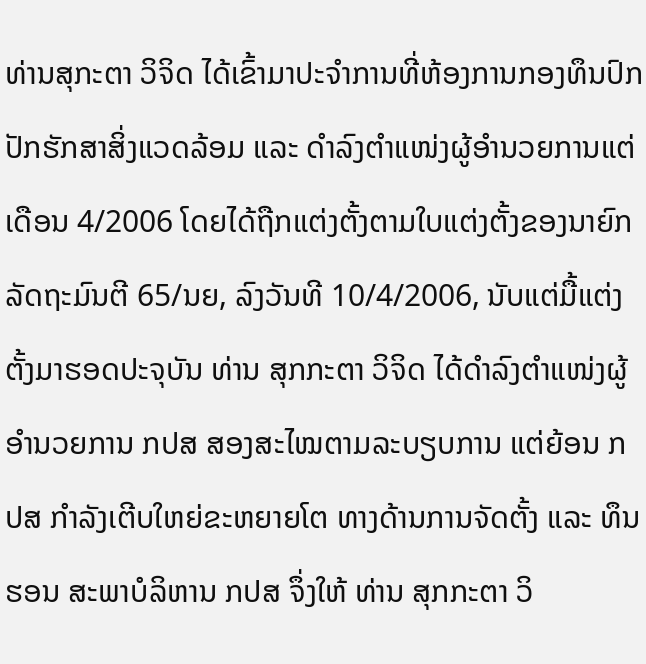ທ່ານສຸກະຕາ ວິຈິດ ໄດ້ເຂົ້າມາປະຈໍາການທີ່ຫ້ອງການກອງທຶນປົກປັກຮັກສາສິ່ງແວດລ້ອມ ແລະ ດໍາລົງຕໍາແໜ່ງຜູ້ອໍານວຍການແຕ່ເດືອນ 4/2006 ໂດຍໄດ້ຖືກແຕ່ງຕັ້ງຕາມໃບແຕ່ງຕັ້ງຂອງນາຍົກລັດຖະມົນຕີ 65/ນຍ, ລົງວັນທີ 10/4/2006, ນັບແຕ່ມື້ແຕ່ງຕັ້ງມາຮອດປະຈຸບັນ ທ່ານ ສຸກກະຕາ ວິຈິດ ໄດ້ດໍາລົງຕໍາແໜ່ງຜູ້ອໍານວຍການ ກປສ ສອງສະໄໝຕາມລະບຽບການ ແຕ່ຍ້ອນ ກປສ ກໍາລັງເຕີບໃຫຍ່ຂະຫຍາຍໂຕ ທາງດ້ານການຈັດຕັ້ງ ແລະ ທຶນຮອນ ສະພາບໍລິຫານ ກປສ ຈຶ່ງໃຫ້ ທ່ານ ສຸກກະຕາ ວິ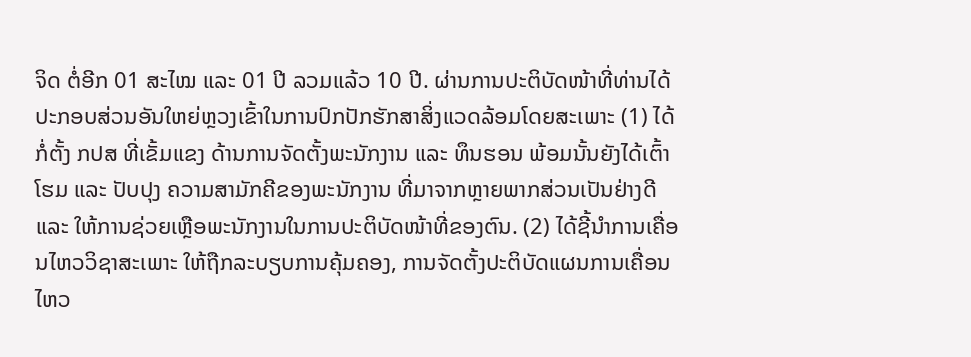ຈິດ ຕໍ່ອີກ 01 ສະໄໝ ແລະ 01 ປີ ລວມແລ້ວ 10 ປີ. ຜ່ານການປະຕິບັດໜ້າທີ່ທ່ານໄດ້ປະກອບສ່ວນອັນໃຫຍ່ຫຼວງເຂົ້າໃນການປົກປັກຮັກສາສິ່ງແວດລ້ອມໂດຍສະເພາະ (1) ໄດ້ກໍ່ຕັ້ງ ກປສ ທີ່ເຂັ້ມແຂງ ດ້ານການຈັດຕັ້ງພະນັກງານ ແລະ ທຶນຮອນ ພ້ອມນັ້ນຍັງໄດ້ເຕົ້າໂຮມ ແລະ ປັບປຸງ ຄວາມສາມັກຄີຂອງພະນັກງານ ທີ່ມາຈາກຫຼາຍພາກສ່ວນເປັນຢ່າງດີ ແລະ ໃຫ້ການຊ່ວຍເຫຼືອພະນັກງານໃນການປະຕິບັດໜ້າທີ່ຂອງຕົນ. (2) ໄດ້ຊີ້ນໍາການເຄື່ອນໄຫວວິຊາສະເພາະ ໃຫ້ຖືກລະບຽບການຄຸ້ມຄອງ, ການຈັດຕັ້ງປະຕິບັດແຜນການເຄື່ອນໄຫວ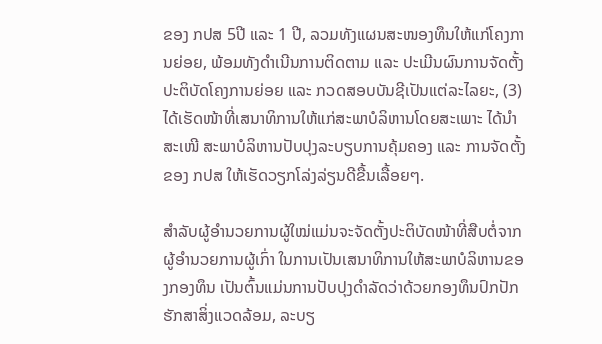ຂອງ ກປສ 5ປີ ແລະ 1 ປີ, ລວມທັງແຜນສະໜອງທຶນໃຫ້ແກ່ໂຄງການຍ່ອຍ, ພ້ອມທັງດໍາເນີນການຕິດຕາມ ແລະ ປະເມີນຜົນການຈັດຕັ້ງປະຕິບັດໂຄງການຍ່ອຍ ແລະ ກວດສອບບັນຊີເປັນແຕ່ລະໄລຍະ, (3) ໄດ້ເຮັດໜ້າທີ່ເສນາທິການໃຫ້ແກ່ສະພາບໍລິຫານໂດຍສະເພາະ ໄດ້ນໍາສະເໜີ ສະພາບໍລິຫານປັບປຸງລະບຽບການຄຸ້ມຄອງ ແລະ ການຈັດຕັ້ງຂອງ ກປສ ໃຫ້ເຮັດວຽກໂລ່ງລ່ຽນດີຂື້ນເລື້ອຍໆ.

ສໍາລັບຜູ້ອໍານວຍການຜູ້ໃໝ່ແມ່ນຈະຈັດຕັ້ງປະຕິບັດໜ້າທີ່ສືບຕໍ່ຈາກຜູ້ອໍານວຍການຜູ້ເກົ່າ ໃນການເປັນເສນາທິການໃຫ້ສະພາບໍລິຫານຂອງກອງທຶນ ເປັນຕົ້ນແມ່ນການປັບປຸງດໍາລັດວ່າດ້ວຍກອງທຶນປົກປັກຮັກສາສິ່ງແວດລ້ອມ, ລະບຽ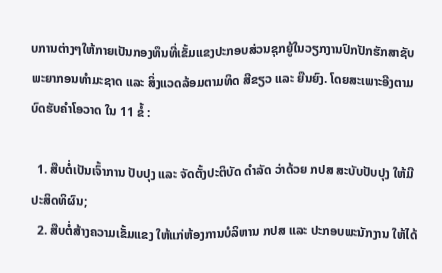ບການຕ່າງໆໃຫ້ກາຍເປັນກອງທຶນທີ່ເຂັ້ມແຂງປະກອບສ່ວນຊຸກຍູ້ໃນວຽກງານປົກປັກຮັກສາຊັບພະຍາກອນທໍາມະຊາດ ແລະ ສິ່ງແວດລ້ອມຕາມທິດ ສີຂຽວ ແລະ ຍືນຍົງ. ໂດຍສະເພາະອີງຕາມບົດຮັບຄໍາໂອວາດ ໃນ 11 ຂໍ້ :

  1. ສືບຕໍ່ເປັນເຈົ້າການ ປັບປຸງ ແລະ ຈັດຕັ້ງປະຕິບັດ ດໍາລັດ ວ່າດ້ວຍ ກປສ ສະບັບປັບປຸງ ໃຫ້ມີປະສິດທິຜົນ;
  2. ສືບຕໍ່ສ້າງຄວາມເຂັ້ມແຂງ ໃຫ້ແກ່ຫ້ອງການບໍລິຫານ ກປສ ແລະ ປະກອບພະນັກງານ ໃຫ້ໄດ້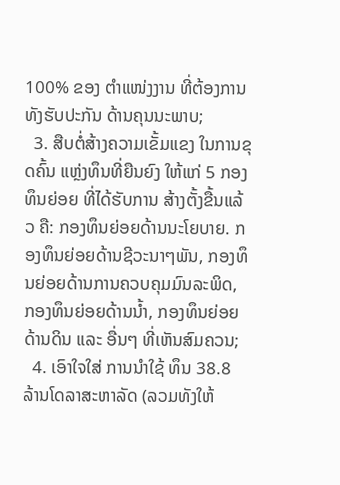100% ຂອງ ຕໍາແໜ່ງງານ ທີ່ຕ້ອງການ ທັງຮັບປະກັນ ດ້ານຄຸນນະພາບ;
  3. ສືບຕໍ່ສ້າງຄວາມເຂັ້ມແຂງ ໃນການຂຸດຄົ້ນ ແຫຼ່ງທຶນທີ່ຍືນຍົງ ໃຫ້ແກ່ 5 ກອງທຶນຍ່ອຍ ທີ່ໄດ້ຮັບການ ສ້າງຕັ້ງຂື້ນແລ້ວ ຄື: ກອງທຶນຍ່ອຍດ້ານນະໂຍບາຍ. ກອງທຶນຍ່ອຍດ້ານຊີວະນາໆພັນ, ກອງທຶນຍ່ອຍດ້ານການຄວບຄຸມມົນລະພິດ, ກອງທຶນຍ່ອຍດ້ານນໍ້າ, ກອງທຶນຍ່ອຍດ້ານດິນ ແລະ ອື່ນໆ ທີ່ເຫັນສົມຄວນ;
  4. ເອົາໃຈໃສ່ ການນໍາໃຊ້ ທຶນ 38.8 ລ້ານໂດລາສະຫາລັດ (ລວມທັງໃຫ້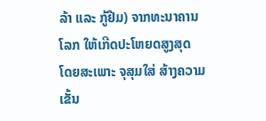ລ້າ ແລະ ກູ້ຢືມ) ຈາກທະນາຄານໂລກ ໃຫ້ເກີດປະໂຫຍດສູງສຸດ ໂດຍສະເພາະ ຈຸສຸມໃສ່ ສ້າງຄວາມເຂັ້ນ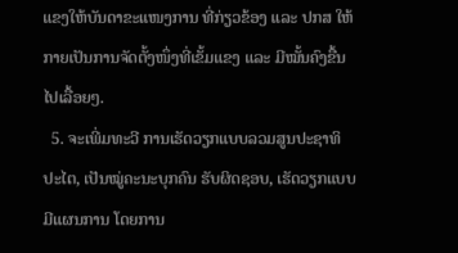ແຂງໃຫ້ບັນດາຂະແໜງການ ທີ່ກ່ຽວຂ້ອງ ແລະ ປກສ ໃຫ້ກາຍເປັນການຈັດຕັ້ງໜຶ່ງທີ່ເຂັ້ມແຂງ ແລະ ມີໝັ້ນຄົງຂື້ນໄປເລື້ອຍໆ.
  5. ຈະເພີ່ມທະວີ ການເຮັດວຽກແບບລວມສູນປະຊາທິປະໄຕ, ເປັນໝູ່ຄະນະບຸກຄົນ ຮັບຜິດຊອບ, ເຮັດວຽກແບບມີແຜນການ ໂດຍການ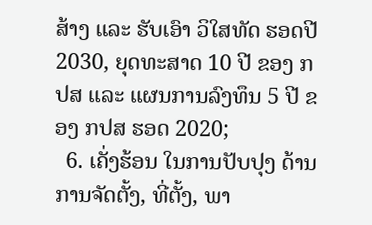ສ້າງ ແລະ ຮັບເອົາ ວິໃສທັດ ຮອດປີ 2030, ຍຸດທະສາດ 10 ປີ ຂອງ ກປສ ແລະ ແຜນການລົງທຶນ 5 ປີ ຂອງ ກປສ ຮອດ 2020;
  6. ເຄັ່ງຮ້ອນ ໃນການປັບປຸງ ດ້ານການຈັດຕັ້ງ, ທີ່ຕັ້ງ, ພາ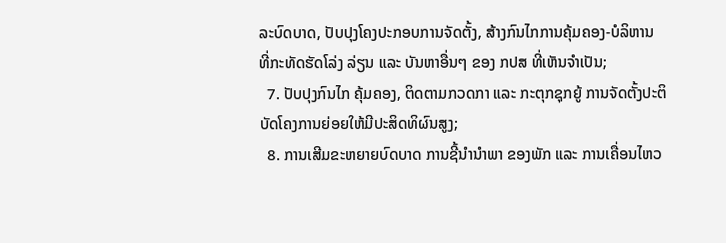ລະບົດບາດ, ປັບປຸງໂຄງປະກອບການຈັດຕັ້ງ, ສ້າງກົນໄກການຄຸ້ມຄອງ-ບໍລິຫານ ທີ່ກະທັດຮັດໂລ່ງ ລ່ຽນ ແລະ ບັນຫາອື່ນໆ ຂອງ ກປສ ທີ່ເຫັນຈໍາເປັນ;
  7. ປັບປຸງກົນໄກ ຄຸ້ມຄອງ, ຕິດຕາມກວດກາ ແລະ ກະຕຸກຊຸກຍູ້ ການຈັດຕັ້ງປະຕິບັດໂຄງການຍ່ອຍໃຫ້ມີປະສິດທິຜົນສູງ;
  8. ການເສີມຂະຫຍາຍບົດບາດ ການຊີ້ນໍານໍາພາ ຂອງພັກ ແລະ ການເຄື່ອນໄຫວ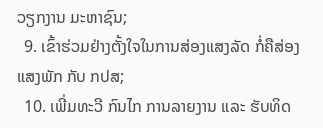ວຽກງານ ມະຫາຊົນ;
  9. ເຂົ້າຮ່ວມຢ່າງຕັ້ງໃຈໃນການສ່ອງແສງລັດ ກໍ່ຄືສ່ອງແສງພັກ ກັບ ກປສ;
  10. ເພີ່ມທະວີ ກົນໄກ ການລາຍງານ ແລະ ຮັບທິດ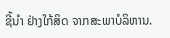ຊີ້ນໍາ ຢ່າງໃກ້ສິດ ຈາກສະພາບໍລິຫານ.